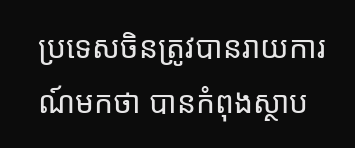ប្រទេសចិនត្រូវបានរាយការណ៍មកថា បានកំពុងស្ថាប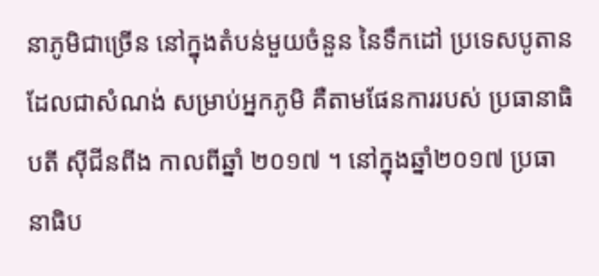នាភូមិជាច្រើន នៅក្នុងតំបន់មួយចំនួន នៃទឹកដៅ ប្រទេសបូតាន ដែលជាសំណង់ សម្រាប់អ្នកភូមិ គឺតាមផែនការរបស់ ប្រធានាធិបតី ស៊ីជីនពីង កាលពីឆ្នាំ ២០១៧ ។ នៅក្នុងឆ្នាំ២០១៧ ប្រធានាធិប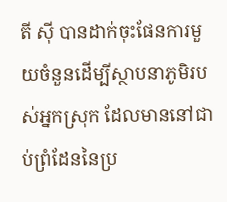តី ស៊ី បានដាក់ចុះផែនការមួយចំនួនដើម្បីស្ថាបនាភូមិរបស់អ្នកស្រុក ដែលមាននៅជាប់ព្រំដែននៃប្រ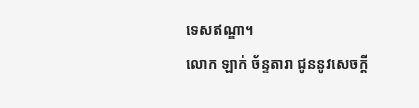ទេសឥណ្ឌា។
លោក ឡាក់ ច័ន្ទតារា ជូននូវសេចក្ដី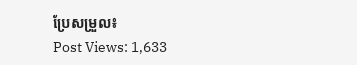ប្រែសម្រួល៖
Post Views: 1,633